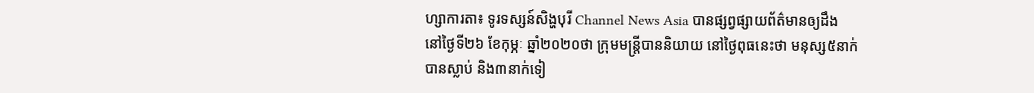ហ្សាការតា៖ ទូរទស្សន៍សិង្ហបុរី Channel News Asia បានផ្សព្វផ្សាយព័ត៌មានឲ្យដឹង នៅថ្ងៃទី២៦ ខែកុម្ភៈ ឆ្នាំ២០២០ថា ក្រុមមន្ត្រីបាននិយាយ នៅថ្ងៃពុធនេះថា មនុស្ស៥នាក់បានស្លាប់ និង៣នាក់ទៀ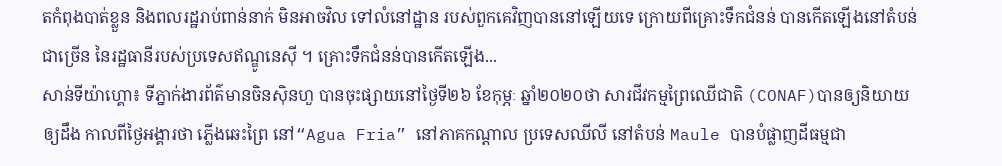តកំពុងបាត់ខ្លួន និងពលរដ្ឋរាប់ពាន់នាក់ មិនអាចវិល ទៅលំនៅដ្ឋាន របស់ពួកគេវិញបាននៅឡើយទេ ក្រោយពីគ្រោះទឹកជំនន់ បានកើតឡើងនៅតំបន់ជាច្រើន នៃរដ្ឋធានីរបស់ប្រទេសឥណ្ឌូនេស៊ី ។ គ្រោះទឹកជំនន់បានកើតឡើង...
សាន់ទីយ៉ាហ្គោ៖ ទីភ្នាក់ងារព័ត៌មានចិនស៊ិនហួ បានចុះផ្សាយនៅថ្ងៃទី២៦ ខែកុម្ភៈ ឆ្នាំ២០២០ថា សារជីវកម្មព្រៃឈើជាតិ (CONAF)បានឲ្យនិយាយឲ្យដឹង កាលពីថ្ងៃអង្គារថា ភ្លើងឆេះព្រៃ នៅ“Agua Fria” នៅភាគកណ្តាល ប្រទេសឈីលី នៅតំបន់ Maule បានបំផ្លាញដីធម្មជា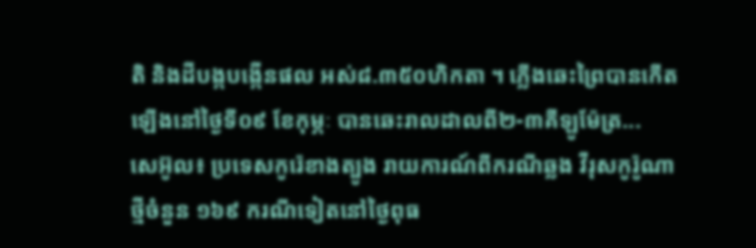តិ និងដីបង្កបង្កើនផល អស់៨.៣៥០ហិកតា ។ ភ្លើងឆេះព្រៃបានកើតឡើងនៅថ្ងៃទី០៩ ខែកុម្ភៈ បានឆេះរាលដាលពី២-៣គីឡូម៉ែត្រ...
សេអ៊ូល៖ ប្រទេសកូរ៉េខាងត្បូង រាយការណ៍ពីករណីឆ្លង វីរុសកូរ៉ូណាថ្មីចំនួន ១៦៩ ករណីទៀតនៅថ្ងៃពុធ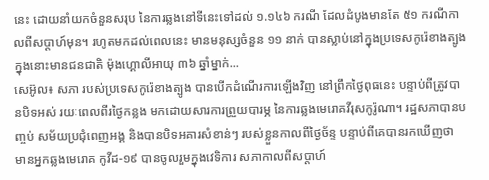នេះ ដោយនាំយកចំនួនសរុប នៃការឆ្លងនៅទីនេះទៅដល់ ១.១៤៦ ករណី ដែលដំបូងមានតែ ៥១ ករណីកាលពីសប្តាហ៍មុន។ រហូតមកដល់ពេលនេះ មានមនុស្សចំនួន ១១ នាក់ បានស្លាប់នៅក្នុងប្រទេសកូរ៉េខាងត្បូង ក្នុងនោះមានជនជាតិ ម៉ុងហ្គោលីអាយុ ៣៦ ឆ្នាំម្នាក់...
សេអ៊ូល៖ សភា របស់ប្រទេសកូរ៉េខាងត្បូង បានបើកដំណើរការឡើងវិញ នៅព្រឹកថ្ងៃពុធនេះ បន្ទាប់ពីត្រូវបានបិទអស់ រយៈពេលពីរថ្ងៃកន្លង មកដោយសារការព្រួយបារម្ភ នៃការឆ្លងមេរោគវីរុសកូរ៉ូណា។ រដ្ឋសភាបានបញ្ចប់ សម័យប្រជុំពេញអង្គ និងបានបិទអគារសំខាន់ៗ របស់ខ្លួនកាលពីថ្ងៃច័ន្ទ បន្ទាប់ពីគេបានរកឃើញថា មានអ្នកឆ្លងមេរោគ កូវីដ-១៩ បានចូលរួមក្នុងវេទិការ សភាកាលពីសប្តាហ៍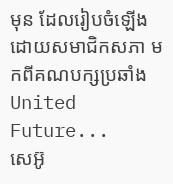មុន ដែលរៀបចំឡើងដោយសមាជិកសភា មកពីគណបក្សប្រឆាំង United Future...
សេអ៊ូ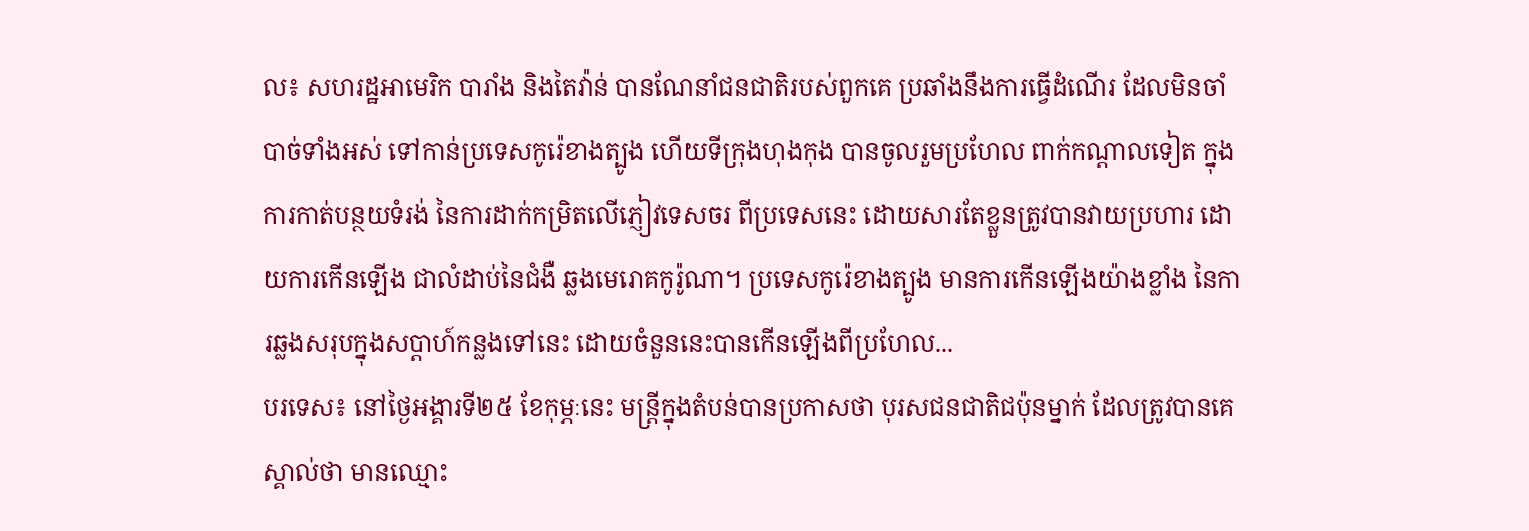ល៖ សហរដ្ឋអាមេរិក បារាំង និងតៃវ៉ាន់ បានណែនាំជនជាតិរបស់ពួកគេ ប្រឆាំងនឹងការធ្វើដំណើរ ដែលមិនចាំបាច់ទាំងអស់ ទៅកាន់ប្រទេសកូរ៉េខាងត្បូង ហើយទីក្រុងហុងកុង បានចូលរួមប្រហែល ពាក់កណ្តាលទៀត ក្នុងការកាត់បន្ថយទំរង់ នៃការដាក់កម្រិតលើភ្ញៀវទេសចរ ពីប្រទេសនេះ ដោយសារតែខ្លួនត្រូវបានវាយប្រហារ ដោយការកើនឡើង ជាលំដាប់នៃជំងឺ ឆ្លងមេរោគកូរ៉ូណា។ ប្រទេសកូរ៉េខាងត្បូង មានការកើនឡើងយ៉ាងខ្លាំង នៃការឆ្លងសរុបក្នុងសប្តាហ៍កន្លងទៅនេះ ដោយចំនួននេះបានកើនឡើងពីប្រហែល...
បរទេស៖ នៅថ្ងៃអង្គារទី២៥ ខែកុម្ភៈនេះ មន្រ្តីក្នុងតំបន់បានប្រកាសថា បុរសជនជាតិជប៉ុនម្នាក់ ដែលត្រូវបានគេស្គាល់ថា មានឈ្មោះ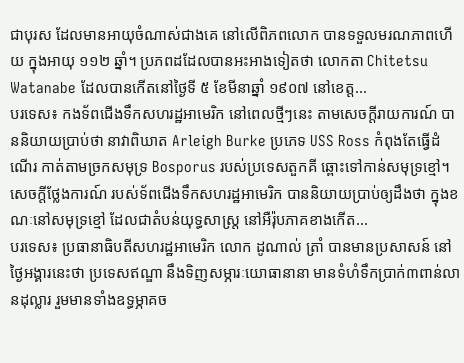ជាបុរស ដែលមានអាយុចំណាស់ជាងគេ នៅលើពិភពលោក បានទទួលមរណភាពហើយ ក្នុងអាយុ ១១២ ឆ្នាំ។ ប្រភពដដែលបានអះអាងទៀតថា លោកតា Chitetsu Watanabe ដែលបានកើតនៅថ្ងៃទី ៥ ខែមីនាឆ្នាំ ១៩០៧ នៅខេត្ត...
បរទេស៖ កងទ័ពជើងទឹកសហរដ្ឋអាមេរិក នៅពេលថ្មីៗនេះ តាមសេចក្តីរាយការណ៍ បាននិយាយប្រាប់ថា នាវាពិឃាត Arleigh Burke ប្រភេទ USS Ross កំពុងតែធ្វើដំណើរ កាត់តាមច្រកសមុទ្រ Bosporus របស់ប្រទេសតួកគី ឆ្ពោះទៅកាន់សមុទ្រខ្មៅ។ សេចក្តីថ្លែងការណ៍ របស់ទ័ពជើងទឹកសហរដ្ឋអាមេរិក បាននិយាយប្រាប់ឲ្យដឹងថា ក្នុងខណៈនៅសមុទ្រខ្មៅ ដែលជាតំបន់យុទ្ធសាស្ត្រ នៅអឺរ៉ុបភាគខាងកើត...
បរទេស៖ ប្រធានាធិបតីសហរដ្ឋអាមេរិក លោក ដូណាល់ ត្រាំ បានមានប្រសាសន៍ នៅថ្ងៃអង្គារនេះថា ប្រទេសឥណ្ឌា នឹងទិញសម្ភារៈយោធានានា មានទំហំទឹកប្រាក់៣ពាន់លានដុល្លារ រួមមានទាំងឧទ្ធម្ភាគច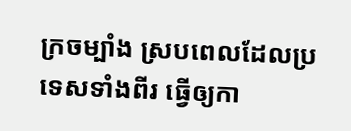ក្រចម្បាំង ស្របពេលដែលប្រទេសទាំងពីរ ធ្វើឲ្យកា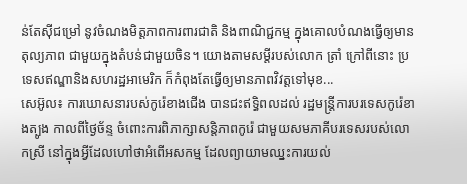ន់តែស៊ីជម្រៅ នូវចំណងមិត្តភាពការពារជាតិ និងពាណិជ្ជកម្ម ក្នុងគោលបំណងធ្វើឲ្យមានតុល្យភាព ជាមួយក្នុងតំបន់ជាមួយចិន។ យោងតាមសម្តីរបស់លោក ត្រាំ ក្រៅពីនោះ ប្រទេសឥណ្ឌានិងសហរដ្ឋអាមេរិក ក៏កំពុងតែធ្វើឲ្យមានភាពវិវត្តទៅមុខ...
សេអ៊ូល៖ ការឃោសនារបស់កូរ៉េខាងជើង បានជះឥទ្ធិពលដល់ រដ្ឋមន្រ្តីការបរទេសកូរ៉េខាងត្បូង កាលពីថ្ងៃច័ន្ទ ចំពោះការពិភាក្សាសន្តិភាពកូរ៉េ ជាមួយសមភាគីបរទេសរបស់លោកស្រី នៅក្នុងអ្វីដែលហៅថាអំពើអសកម្ម ដែលព្យាយាមឈ្នះការយល់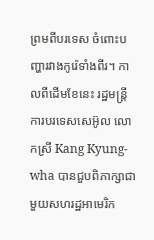ព្រមពីបរទេស ចំពោះបញ្ហារវាងកូរ៉េទាំងពីរ។ កាលពីដើមខែនេះ រដ្ឋមន្ត្រីការបរទេសសេអ៊ូល លោកស្រី Kang Kyung-wha បានជួបពិភាក្សាជាមួយសហរដ្ឋអាមេរិក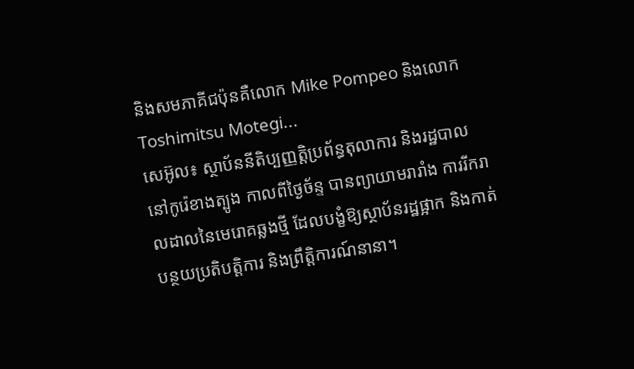និងសមភាគីជប៉ុនគឺលោក Mike Pompeo និងលោក Toshimitsu Motegi...
សេអ៊ូល៖ ស្ថាប័ននីតិប្បញ្ញត្តិប្រព័ន្ធតុលាការ និងរដ្ឋបាល នៅកូរ៉េខាងត្បូង កាលពីថ្ងៃច័ន្ទ បានព្យាយាមរារាំង ការរីករាលដាលនៃមេរោគឆ្លងថ្មី ដែលបង្ខំឱ្យស្ថាប័នរដ្ឋផ្អាក និងកាត់បន្ថយប្រតិបត្តិការ និងព្រឹត្តិការណ៍នានា។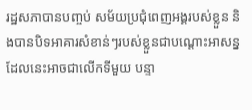រដ្ឋសភាបានបញ្ចប់ សម័យប្រជុំពេញអង្គរបស់ខ្លួន និងបានបិទអាគារសំខាន់ៗរបស់ខ្លួនជាបណ្តោះអាសន្ន ដែលនេះអាចជាលើកទីមួយ បន្ទា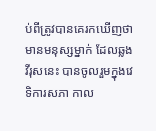ប់ពីត្រូវបានគេរកឃើញថា មានមនុស្សម្នាក់ ដែលឆ្លងវីរុសនេះ បានចូលរួមក្នុងវេទិការសភា កាល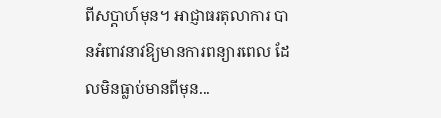ពីសប្តាហ៍មុន។ អាជ្ញាធរតុលាការ បានអំពាវនាវឱ្យមានការពន្យារពេល ដែលមិនធ្លាប់មានពីមុន...